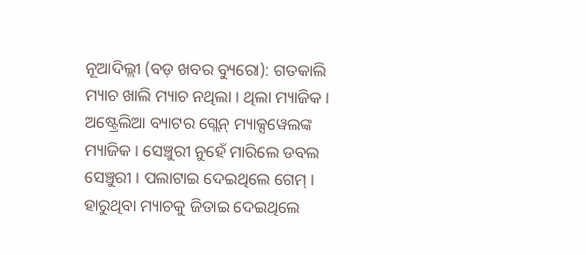ନୂଆଦିଲ୍ଲୀ (ବଡ଼ ଖବର ବ୍ୟୁରୋ): ଗତକାଲି ମ୍ୟାଚ ଖାଲି ମ୍ୟାଚ ନଥିଲା । ଥିଲା ମ୍ୟାଜିକ । ଅଷ୍ଟ୍ରେଲିଆ ବ୍ୟାଟର ଗ୍ଲେନ୍ ମ୍ୟାକ୍ସୱେଲଙ୍କ ମ୍ୟାଜିକ । ସେଞ୍ଚୁରୀ ନୁହେଁ ମାରିଲେ ଡବଲ ସେଞ୍ଚୁରୀ । ପଲାଟାଇ ଦେଇଥିଲେ ଗେମ୍ । ହାରୁଥିବା ମ୍ୟାଚକୁ ଜିତାଇ ଦେଇଥିଲେ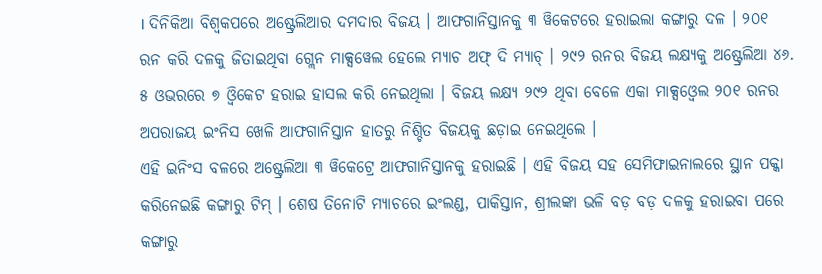। ଦିନିକିଆ ବିଶ୍ୱକପରେ ଅଷ୍ଟ୍ରେଲିଆର ଦମଦାର ବିଜୟ । ଆଫଗାନିସ୍ତାନକୁ ୩ ୱିକେଟରେ ହରାଇଲା କଙ୍ଗାରୁ ଦଳ । ୨୦୧ ରନ କରି ଦଳକୁ ଜିତାଇଥିବା ଗ୍ଲେନ ମାକ୍ସୱେଲ ହେଲେ ମ୍ୟାଚ ଅଫ୍ ଦି ମ୍ୟାଚ୍ । ୨୯୨ ରନର ବିଜୟ ଲକ୍ଷ୍ୟକୁ ଅଷ୍ଟ୍ରେଲିଆ ୪୬. ୫ ଓଭରରେ ୭ ଓ୍ବିକେଟ ହରାଇ ହାସଲ କରି ନେଇଥିଲା । ବିଜୟ ଲକ୍ଷ୍ୟ ୨୯୨ ଥିବା ବେଳେ ଏକା ମାକ୍ସଓ୍ବେଲ ୨୦୧ ରନର ଅପରାଜୟ ଇଂନିସ ଖେଳି ଆଫଗାନିସ୍ତାନ ହାତରୁ ନିଶ୍ଚିତ ବିଜୟକୁ ଛଡ଼ାଇ ନେଇଥିଲେ ।
ଏହି ଇନିଂସ ବଳରେ ଅଷ୍ଟ୍ରେଲିଆ ୩ ୱିକେଟ୍ରେ ଆଫଗାନିସ୍ତାନକୁ ହରାଇଛି । ଏହି ବିଜୟ ସହ ସେମିଫାଇନାଲରେ ସ୍ଥାନ ପକ୍କା କରିନେଇଛି କଙ୍ଗାରୁ ଟିମ୍ । ଶେଷ ତିନୋଟି ମ୍ୟାଚରେ ଇଂଲଣ୍ଡ, ପାକିସ୍ତାନ, ଶ୍ରୀଲଙ୍କା ଭଳି ବଡ଼ ବଡ଼ ଦଳକୁ ହରାଇବା ପରେ କଙ୍ଗାରୁ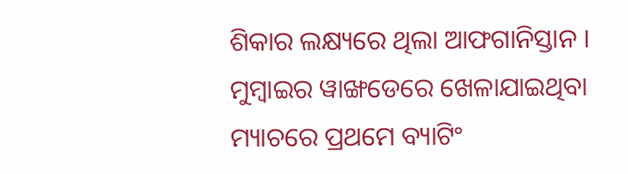ଶିକାର ଲକ୍ଷ୍ୟରେ ଥିଲା ଆଫଗାନିସ୍ତାନ । ମୁମ୍ବାଇର ୱାଙ୍ଖଡେରେ ଖେଳାଯାଇଥିବା ମ୍ୟାଚରେ ପ୍ରଥମେ ବ୍ୟାଟିଂ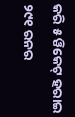କରି ୫ ୱିକେଟ୍ ହରାଇ ୨୯୧ ରନର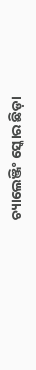ଚ୍ୟାଲେଞ୍ଜିଂ ସ୍କୋର ଛିଡ଼ା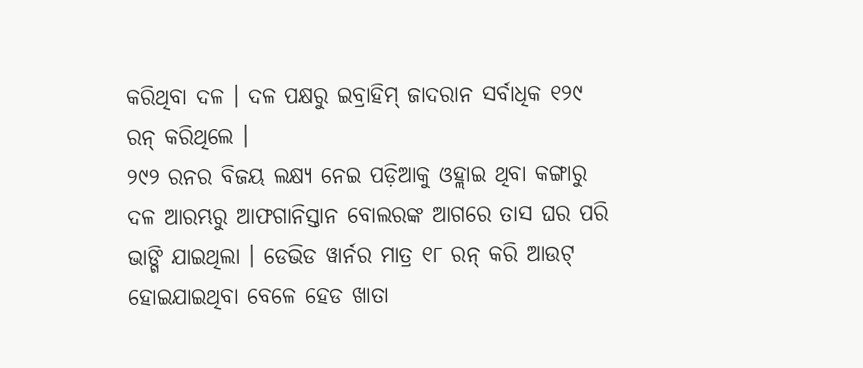କରିଥିବା ଦଳ । ଦଳ ପକ୍ଷରୁ ଇବ୍ରାହିମ୍ ଜାଦରାନ ସର୍ବାଧିକ ୧୨୯ ରନ୍ କରିଥିଲେ ।
୨୯୨ ରନର ବିଜୟ ଲକ୍ଷ୍ୟ ନେଇ ପଡ଼ିଆକୁ ଓହ୍ଲାଇ ଥିବା କଙ୍ଗାରୁ ଦଳ ଆରମ୍ଭରୁ ଆଫଗାନିସ୍ତାନ ବୋଲରଙ୍କ ଆଗରେ ତାସ ଘର ପରି ଭାଙ୍ଗି ଯାଇଥିଲା । ଡେଭିଡ ୱାର୍ନର ମାତ୍ର ୧୮ ରନ୍ କରି ଆଉଟ୍ ହୋଇଯାଇଥିବା ବେଳେ ହେଡ ଖାତା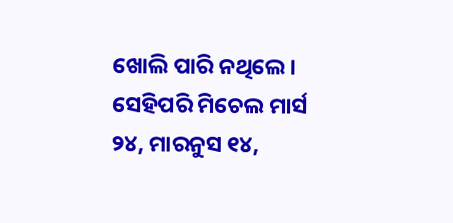ଖୋଲି ପାରି ନଥିଲେ । ସେହିପରି ମିଚେଲ ମାର୍ସ ୨୪, ମାରନୁସ ୧୪,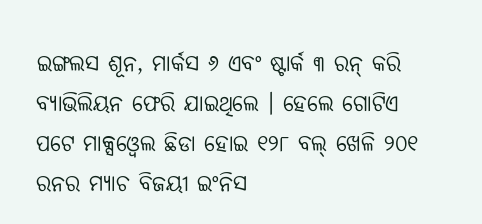ଇଙ୍ଗଲସ ଶୂନ, ମାର୍କସ ୬ ଏବଂ ଷ୍ଟାର୍କ ୩ ରନ୍ କରି ବ୍ୟାଭିଲିୟନ ଫେରି ଯାଇଥିଲେ । ହେଲେ ଗୋଟିଏ ପଟେ ମାକ୍ସଓ୍ବେଲ ଛିଡା ହୋଇ ୧୨୮ ବଲ୍ ଖେଳି ୨୦୧ ରନର ମ୍ୟାଚ ବିଜୟୀ ଇଂନିସ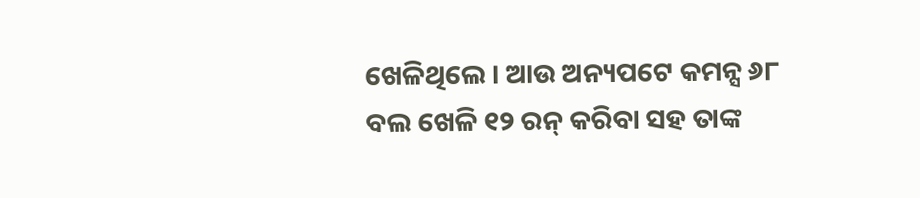ଖେଳିଥିଲେ । ଆଉ ଅନ୍ୟପଟେ କମନ୍ସ ୬୮ ବଲ ଖେଳି ୧୨ ରନ୍ କରିବା ସହ ତାଙ୍କ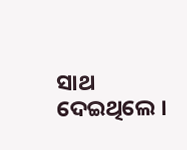ସାଥ ଦେଇଥିଲେ ।